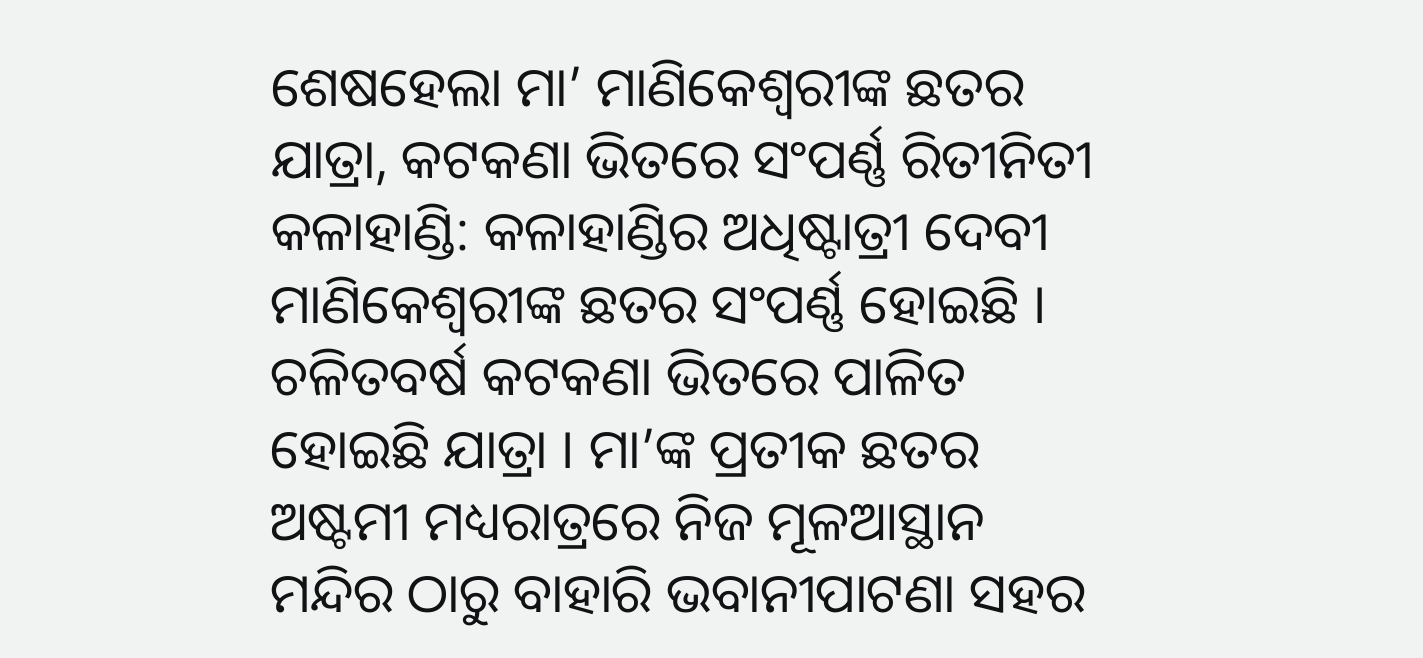ଶେଷହେଲା ମା’ ମାଣିକେଶ୍ୱରୀଙ୍କ ଛତର ଯାତ୍ରା, କଟକଣା ଭିତରେ ସଂପର୍ଣ୍ଣ ରିତୀନିତୀ
କଳାହାଣ୍ଡି: କଳାହାଣ୍ଡିର ଅଧିଷ୍ଟାତ୍ରୀ ଦେବୀ ମାଣିକେଶ୍ୱରୀଙ୍କ ଛତର ସଂପର୍ଣ୍ଣ ହୋଇଛି । ଚଳିତବର୍ଷ କଟକଣା ଭିତରେ ପାଳିତ ହୋଇଛି ଯାତ୍ରା । ମା’ଙ୍କ ପ୍ରତୀକ ଛତର ଅଷ୍ଟମୀ ମଧ୍ୟରାତ୍ରରେ ନିଜ ମୂଳଆସ୍ଥାନ ମନ୍ଦିର ଠାରୁ ବାହାରି ଭବାନୀପାଟଣା ସହର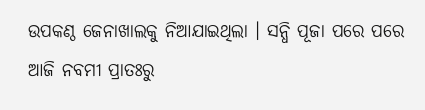ଉପକଣ୍ଠ ଜେନାଖାଲକୁ ନିଆଯାଇଥିଲା । ସନ୍ଧି ପୂଜା ପରେ ପରେ ଆଜି ନବମୀ ପ୍ରାତଃରୁ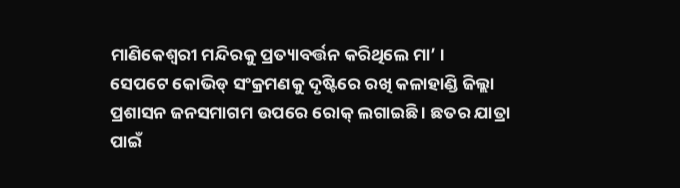ମାଣିକେଶ୍ୱରୀ ମନ୍ଦିରକୁ ପ୍ରତ୍ୟାବର୍ତ୍ତନ କରିଥିଲେ ମା’ ।
ସେପଟେ କୋଭିଡ୍ ସଂକ୍ରମଣକୁ ଦୃଷ୍ଟିରେ ରଖି କଳାହାଣ୍ଡି ଜିଲ୍ଲା ପ୍ରଶାସନ ଜନସମାଗମ ଉପରେ ରୋକ୍ ଲଗାଇଛି । ଛତର ଯାତ୍ରା ପାଇଁ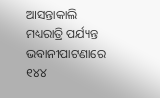ଆସନ୍ତାକାଲି ମଧ୍ୟରାତ୍ରି ପର୍ଯ୍ୟନ୍ତ ଭବାନୀପାଟଣାରେ ୧୪୪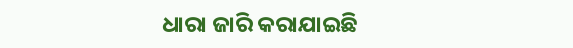ଧାରା ଜାରି କରାଯାଇଛି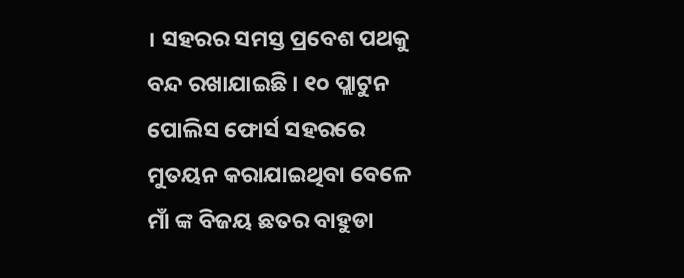। ସହରର ସମସ୍ତ ପ୍ରବେଶ ପଥକୁ ବନ୍ଦ ରଖାଯାଇଛି । ୧୦ ପ୍ଲାଟୁନ ପୋଲିସ ଫୋର୍ସ ସହରରେ ମୁତୟନ କରାଯାଇଥିବା ବେଳେ ମାଁ ଙ୍କ ବିଜୟ ଛତର ବାହୁଡା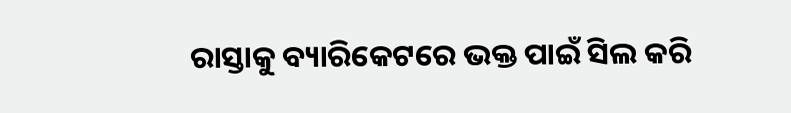ରାସ୍ତାକୁ ବ୍ୟାରିକେଟରେ ଭକ୍ତ ପାଇଁ ସିଲ କରି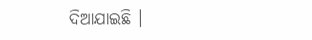ଦିଆଯାଇଛି ।